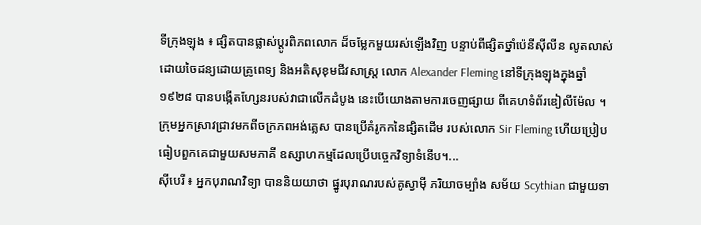ទីក្រុងឡុង ៖ ផ្សិតបានផ្លាស់ប្តូរពិភពលោក ដ៏ចម្លែកមួយរស់ឡើងវិញ បន្ទាប់ពីផ្សិតថ្នាំប៉េនីស៊ីលីន លូតលាស់ដោយចៃដន្យដោយគ្រូពេទ្យ និងអតិសុខុមជីវសាស្រ្ត លោក Alexander Fleming នៅទីក្រុងឡុងក្នុងឆ្នាំ១៩២៨ បានបង្កើតហ្សែនរបស់វាជាលើកដំបូង នេះបើយោងតាមការចេញផ្សាយ ពីគេហទំព័រឌៀលីម៉ែល ។ ក្រុមអ្នកស្រាវជ្រាវមកពីចក្រភពអង់គ្លេស បានប្រើគំរូកកនៃផ្សិតដើម របស់លោក Sir Fleming ហើយប្រៀបធៀបពួកគេជាមួយសមភាគី ឧស្សាហកម្មដែលប្រើបច្ចេកវិទ្យាទំនើប។...
ស៊ីបេរី ៖ អ្នកបុរាណវិទ្យា បាននិយយាថា ផ្នូរបុរាណរបស់គូស្វាម៉ី ភរិយាចម្បាំង សម័យ Scythian ជាមួយទា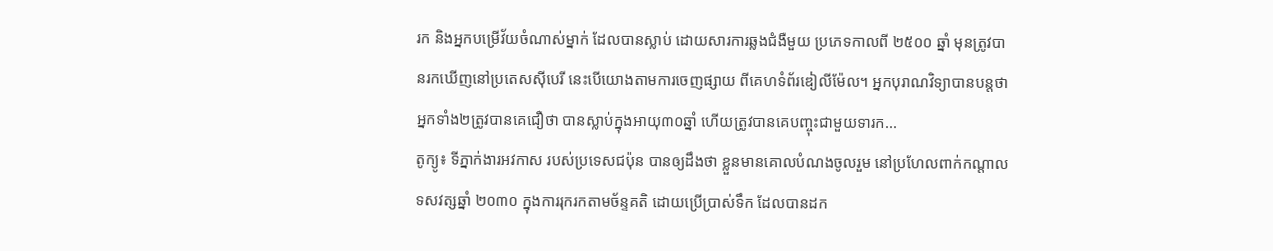រក និងអ្នកបម្រើវ័យចំណាស់ម្នាក់ ដែលបានស្លាប់ ដោយសារការឆ្លងជំងឺមួយ ប្រភេទកាលពី ២៥០០ ឆ្នាំ មុនត្រូវបានរកឃើញនៅប្រតេសស៊ីបេរី នេះបើយោងតាមការចេញផ្សាយ ពីគេហទំព័រឌៀលីម៉ែល។ អ្នកបុរាណវិទ្យាបានបន្តថា អ្នកទាំង២ត្រូវបានគេជឿថា បានស្លាប់ក្នុងអាយុ៣០ឆ្នាំ ហើយត្រូវបានគេបញ្ចុះជាមួយទារក...
តូក្យូ៖ ទីភ្នាក់ងារអវកាស របស់ប្រទេសជប៉ុន បានឲ្យដឹងថា ខ្លួនមានគោលបំណងចូលរួម នៅប្រហែលពាក់កណ្តាលទសវត្សឆ្នាំ ២០៣០ ក្នុងការរុករកតាមច័ន្ទគតិ ដោយប្រើប្រាស់ទឹក ដែលបានដក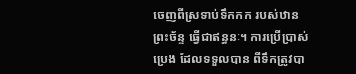ចេញពីស្រទាប់ទឹកកក របស់ឋានព្រះច័ន្ទ ធ្វើជាឥន្ធនៈ។ ការប្រើប្រាស់ប្រេង ដែលទទួលបាន ពីទឹកត្រូវបា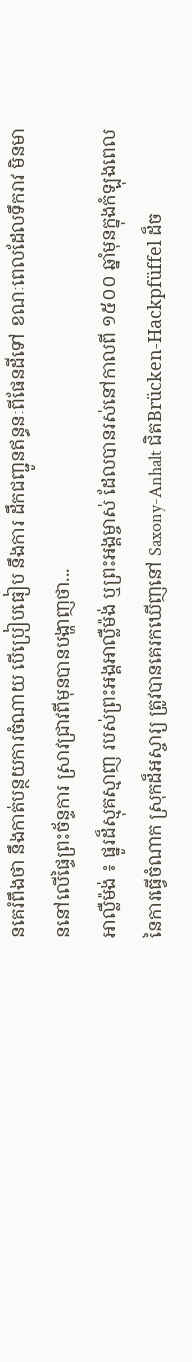នគេរំពឹងថា នឹងកាត់បន្ថយការចំណាយ បើប្រៀបធៀប នឹងការ ដឹកជញ្ជូនឥន្ធនៈពីផែនដីទៅ ខណៈពេលដែលទឹករាវ មិនមាននៅលើផ្ទៃព្រះច័ន្ទការ ស្រាវជ្រាវពីមុនបានបង្ហាញថា...
អាល្លឺម៉ង់ ៖ ផ្នូរដ៏ស្មុគស្មាញ របស់ព្រះអង្គអាល្លឺម៉ង់ ឬព្រះអង្គម្ចាស់ ដែលបានរស់នៅកាលពី ១៥០០ ឆ្នាំមុនក្នុងកំឡុងពេល នៃការធ្វើចំណាក ស្រុកដ៏អស្ចារ្យ ត្រូវបានគេរកឃើញនៅ Saxony-Anhalt ជិតBrücken-Hackpfüffel ដ៏ច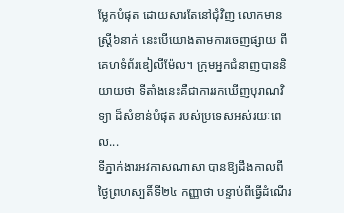ម្លែកបំផុត ដោយសារតែនៅជុំវិញ លោកមានស្ត្រី៦នាក់ នេះបើយោងតាមការចេញផ្សាយ ពីគេហទំព័រឌៀលីម៉ែល។ ក្រុមអ្នកជំនាញបាននិយាយថា ទីតាំងនេះគឺជាការរកឃើញបុរាណវិទ្យា ដ៏សំខាន់បំផុត របស់ប្រទេសអស់រយៈពេល...
ទីភ្នាក់ងារអវកាសណាសា បានឱ្យដឹងកាលពីថ្ងៃព្រហស្បតិ៍ទី២៤ កញ្ញាថា បន្ទាប់ពីធ្វើដំណើរ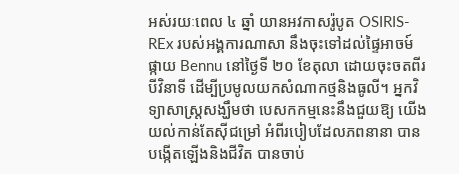អស់រយៈពេល ៤ ឆ្នាំ យានអវកាសរ៉ូបូត OSIRIS-REx របស់អង្គការណាសា នឹងចុះទៅដល់ផ្ទៃអាចម៍ផ្កាយ Bennu នៅថ្ងៃទី ២០ ខែតុលា ដោយចុះចតពីរបីវិនាទី ដើម្បីប្រមូលយកសំណាកថ្មនិងធូលី។ អ្នកវិទ្យាសាស្ត្រសង្ឃឹមថា បេសកកម្មនេះនឹងជួយឱ្យ យើងយល់កាន់តែស៊ីជម្រៅ អំពីរបៀបដែលភពនានា បានបង្កើតឡើងនិងជីវិត បានចាប់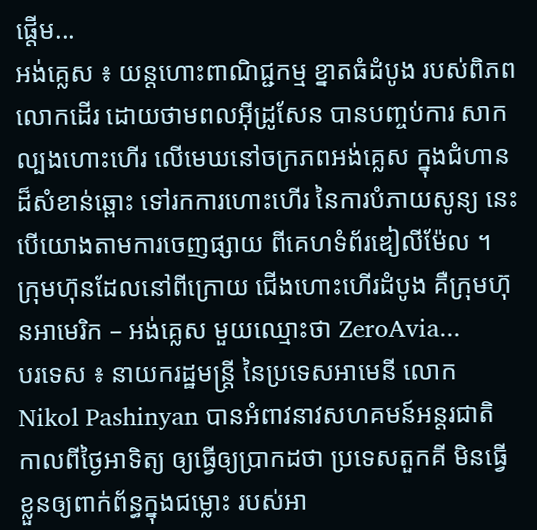ផ្តើម...
អង់គ្លេស ៖ យន្ដហោះពាណិជ្ជកម្ម ខ្នាតធំដំបូង របស់ពិភពលោកដើរ ដោយថាមពលអ៊ីដ្រូសែន បានបញ្ចប់ការ សាកល្បងហោះហើរ លើមេឃនៅចក្រភពអង់គ្លេស ក្នុងជំហានដ៏សំខាន់ឆ្ពោះ ទៅរកការហោះហើរ នៃការបំភាយសូន្យ នេះបើយោងតាមការចេញផ្សាយ ពីគេហទំព័រឌៀលីម៉ែល ។ ក្រុមហ៊ុនដែលនៅពីក្រោយ ជើងហោះហើរដំបូង គឺក្រុមហ៊ុនអាមេរិក – អង់គ្លេស មួយឈ្មោះថា ZeroAvia...
បរទេស ៖ នាយករដ្ឋមន្ត្រី នៃប្រទេសអាមេនី លោក Nikol Pashinyan បានអំពាវនាវសហគមន៍អន្តរជាតិ កាលពីថ្ងៃអាទិត្យ ឲ្យធ្វើឲ្យប្រាកដថា ប្រទេសតួកគី មិនធ្វើខ្លួនឲ្យពាក់ព័ន្ធក្នុងជម្លោះ របស់អា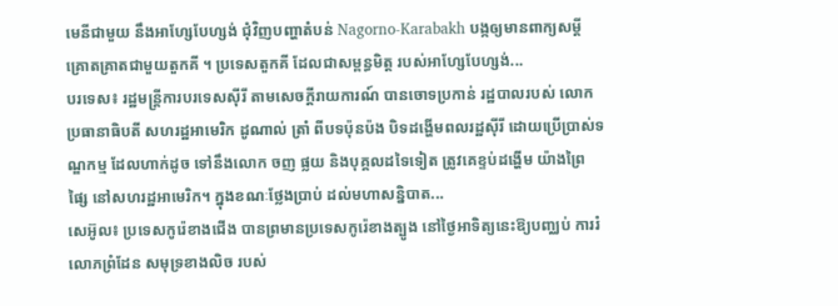មេនីជាមួយ នឹងអាហ្សែបែហ្សង់ ជុំវិញបញ្ហាតំបន់ Nagorno-Karabakh បង្កឲ្យមានពាក្យសម្តី គ្រោតគ្រាតជាមួយតួកគី ។ ប្រទេសតួកគី ដែលជាសម្ពន្ធមិត្ត របស់អាហ្សែបែហ្សង់...
បរទេស៖ រដ្ឋមន្ត្រីការបរទេសស៊ីរី តាមសេចក្តីរាយការណ៍ បានចោទប្រកាន់ រដ្ឋបាលរបស់ លោកប្រធានាធិបតី សហរដ្ឋអាមេរិក ដូណាល់ ត្រាំ ពីបទប៉ុនប៉ង បិទដង្ហើមពលរដ្ឋស៊ីរី ដោយប្រើប្រាស់ទណ្ឌកម្ម ដែលហាក់ដូច ទៅនឹងលោក ចញ ផ្លយ និងបុគ្គលដទៃទៀត ត្រូវគេខ្ទប់ដង្ហើម យ៉ាងព្រៃផ្សៃ នៅសហរដ្ឋអាមេរិក។ ក្នុងខណៈថ្លែងប្រាប់ ដល់មហាសន្និបាត...
សេអ៊ូល៖ ប្រទេសកូរ៉េខាងជើង បានព្រមានប្រទេសកូរ៉េខាងត្បូង នៅថ្ងៃអាទិត្យនេះឱ្យបញ្ឈប់ ការរំលោភព្រំដែន សមុទ្រខាងលិច របស់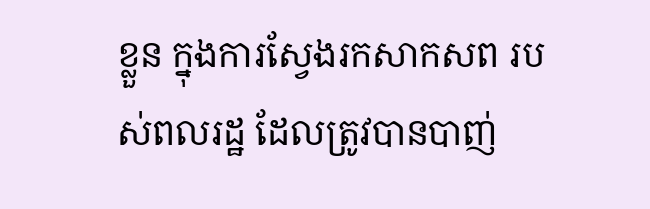ខ្លួន ក្នុងការស្វែងរកសាកសព របស់ពលរដ្ឋ ដែលត្រូវបានបាញ់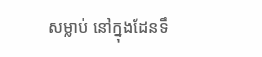សម្លាប់ នៅក្នុងដែនទឹ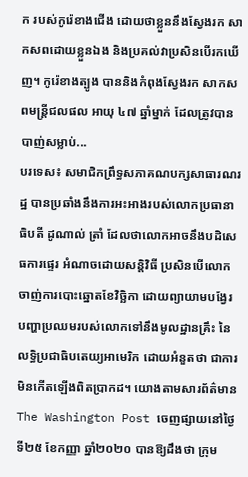ក របស់កូរ៉េខាងជើង ដោយថាខ្លួននឹងស្វែងរក សាកសពដោយខ្លួនឯង និងប្រគល់វាប្រសិនបើរកឃើញ។ កូរ៉េខាងត្បូង បាននិងកំពុងស្វែងរក សាកសពមន្ត្រីជលផល អាយុ ៤៧ ឆ្នាំម្នាក់ ដែលត្រូវបានបាញ់សម្លាប់...
បរទេស៖ សមាជិកព្រឹទ្ធសភាគណបក្សសាធារណរដ្ឋ បានប្រឆាំងនឹងការអះអាងរបស់លោកប្រធានាធិបតី ដូណាល់ ត្រាំ ដែលថាលោកអាចនឹងបដិសេធការផ្ទេរ អំណាចដោយសន្តិវិធី ប្រសិនបើលោកចាញ់ការបោះឆ្នោតខែវិច្ឆិកា ដោយព្យាយាមបង្វែរបញ្ហាប្រឈមរបស់លោកទៅនឹងមូលដ្ឋានគ្រឹះ នៃលទ្ធិប្រជាធិបតេយ្យអាមេរិក ដោយអំនួតថា ជាការមិនកើតឡើងពិតប្រាកដ។ យោងតាមសារព័ត៌មាន The Washington Post ចេញផ្សាយនៅថ្ងៃទី២៥ ខែកញ្ញា ឆ្នាំ២០២០ បានឱ្យដឹងថា ក្រុម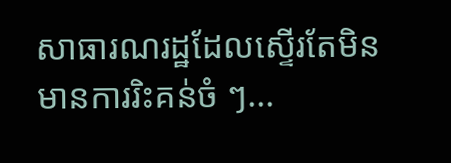សាធារណរដ្ឋដែលស្ទើរតែមិនមានការរិះគន់ចំ ៗ...